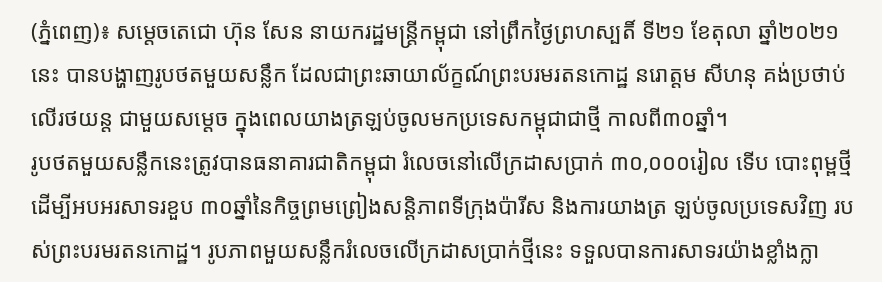(ភ្នំពេញ)៖ សម្តេចតេជោ ហ៊ុន សែន នាយករដ្ឋមន្ត្រីកម្ពុជា នៅព្រឹកថ្ងៃព្រហស្បតិ៍ ទី២១ ខែតុលា ឆ្នាំ២០២១នេះ បានបង្ហាញរូបថតមួយសន្លឹក ដែលជាព្រះឆាយាល័ក្ខណ៍ព្រះបរមរតនកោដ្ឋ នរោត្តម សីហនុ គង់ប្រថាប់លើរថយន្ត ជាមួយសម្តេច ក្នុងពេលយាងត្រឡប់ចូលមកប្រទេសកម្ពុជាជាថ្មី កាលពី៣០ឆ្នាំ។
រូបថតមួយសន្លឹកនេះត្រូវបានធនាគារជាតិកម្ពុជា រំលេចនៅលើក្រដាសប្រាក់ ៣០,០០០រៀល ទើប បោះពុម្ពថ្មី ដើម្បីអបអរសាទរខួប ៣០ឆ្នាំនៃកិច្ចព្រមព្រៀងសន្តិភាពទីក្រុងប៉ារីស និងការយាងត្រ ឡប់ចូលប្រទេសវិញ របស់ព្រះបរមរតនកោដ្ឋ។ រូបភាពមួយសន្លឹករំលេចលើក្រដាសប្រាក់ថ្មីនេះ ទទួលបានការសាទរយ៉ាងខ្លាំងក្លា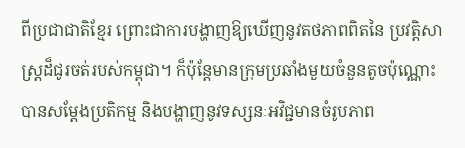ពីប្រជាជាតិខ្មែរ ព្រោះជាការបង្ហាញឱ្យឃើញនូវតថភាពពិតនៃ ប្រវត្តិសាស្ត្រដ៏ជូរចត់របស់កម្ពុជា។ ក៏ប៉ុន្តែមានក្រុមប្រឆាំងមួយចំនួនតូចប៉ុណ្ណោះបានសម្តែងប្រតិកម្ម និងបង្ហាញនូវទស្សនៈអវិជ្ជមានចំរូបភាព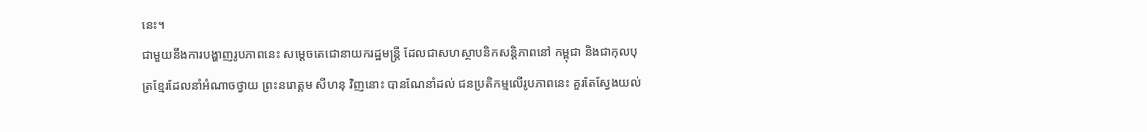នេះ។
ជាមួយនឹងការបង្ហាញរូបភាពនេះ សម្តេចតេជោនាយករដ្ឋមន្ត្រី ដែលជាសហស្ថាបនិកសន្តិភាពនៅ កម្ពុជា និងជាកុលបុត្រខ្មែរដែលនាំអំណាចថ្វាយ ព្រះនរោត្តម សីហនុ វិញនោះ បានណែនាំដល់ ជនប្រតិកម្មលើរូបភាពនេះ គួរតែស្វែងយល់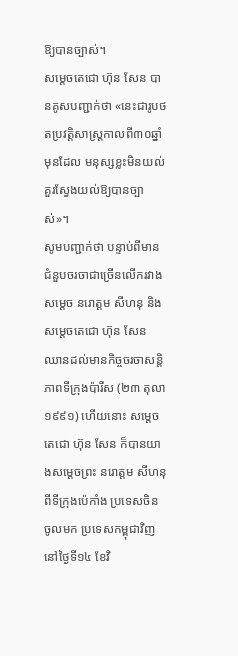ឱ្យបានច្បាស់។
សម្តេចតេជោ ហ៊ុន សែន បានគូសបញ្ជាក់ថា «នេះជារូបថតប្រវត្តិសាស្រ្តកាលពី៣០ឆ្នាំ មុនដែល មនុស្សខ្លះមិនយល់គួរស្វែងយល់ឱ្យបានច្បាស់»។
សូមបញ្ជាក់ថា បន្ទាប់ពីមានជំនួបចរចាជាច្រើនលើករវាងសម្តេច នរោត្តម សីហនុ និងសម្តេចតេជោ ហ៊ុន សែន ឈានដល់មានកិច្ចចរចាសន្តិភាពទីក្រុងប៉ារីស (២៣ តុលា ១៩៩១) ហើយនោះ សម្តេច តេជោ ហ៊ុន សែន ក៏បានយាងសម្តេចព្រះ នរោត្តម សីហនុ ពីទីក្រុងប៉េកាំង ប្រទេសចិន ចូលមក ប្រទេសកម្ពុជាវិញ នៅថ្ងៃទី១៤ ខែវិ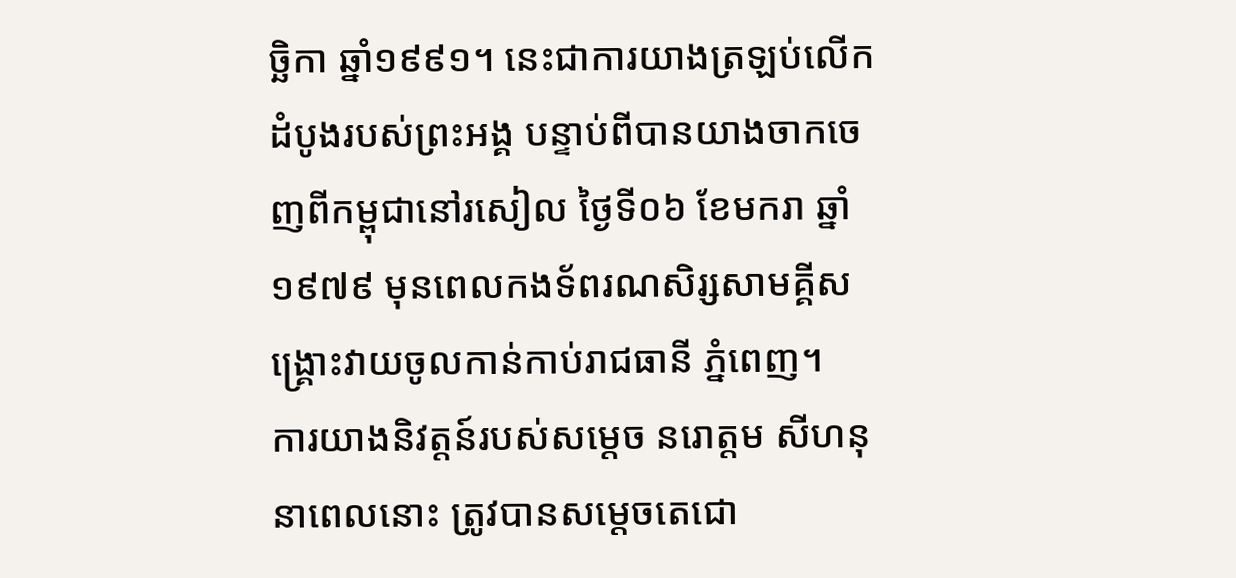ច្ឆិកា ឆ្នាំ១៩៩១។ នេះជាការយាងត្រឡប់លើកដំបូងរបស់ព្រះអង្គ បន្ទាប់ពីបានយាងចាកចេញពីកម្ពុជានៅរសៀល ថ្ងៃទី០៦ ខែមករា ឆ្នាំ១៩៧៩ មុនពេលកងទ័ពរណសិរ្សសាមគ្គីសង្គ្រោះវាយចូលកាន់កាប់រាជធានី ភ្នំពេញ។
ការយាងនិវត្តន៍របស់សម្តេច នរោត្តម សីហនុ នាពេលនោះ ត្រូវបានសម្តេចតេជោ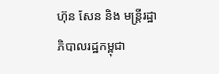ហ៊ុន សែន និង មន្ត្រីរដ្ឋាភិបាលរដ្ឋកម្ពុជា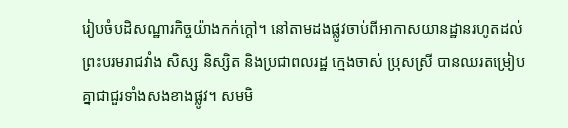រៀបចំបដិសណ្ឋារកិច្ចយ៉ាងកក់ក្តៅ។ នៅតាមដងផ្លូវចាប់ពីអាកាសយានដ្ឋានរហូតដល់ព្រះបរមរាជវាំង សិស្ស និស្សិត និងប្រជាពលរដ្ឋ ក្មេងចាស់ ប្រុសស្រី បានឈរតម្រៀបគ្នាជាជួរទាំងសងខាងផ្លូវ។ សមមិ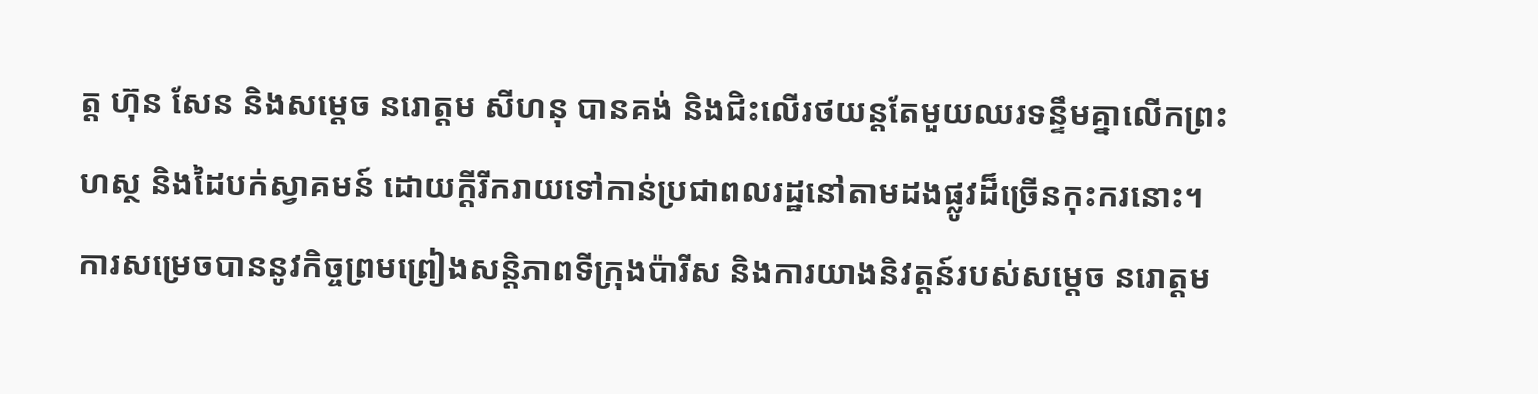ត្ត ហ៊ុន សែន និងសម្តេច នរោត្តម សីហនុ បានគង់ និងជិះលើរថយន្តតែមួយឈរទន្ទឹមគ្នាលើកព្រះហស្ថ និងដៃបក់ស្វាគមន៍ ដោយក្តីរីករាយទៅកាន់ប្រជាពលរដ្ឋនៅតាមដងផ្លូវដ៏ច្រើនកុះករនោះ។
ការសម្រេចបាននូវកិច្ចព្រមព្រៀងសន្តិភាពទីក្រុងប៉ារីស និងការយាងនិវត្តន៍របស់សម្តេច នរោត្តម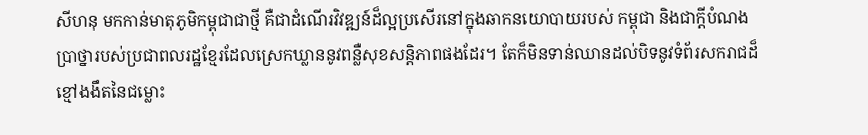សីហនុ មកកាន់មាតុភូមិកម្ពុជាជាថ្មី គឺជាដំណើរវិវឌ្ឍន៍ដ៏ល្អប្រសើរនៅក្នុងឆាកនយោបាយរបស់ កម្ពុជា និងជាក្តីបំណងប្រាថ្នារបស់ប្រជាពលរដ្ឋខ្មែរដែលស្រេកឃ្លាននូវពន្លឺសុខសន្តិភាពផងដែរ។ តែក៏មិនទាន់ឈានដល់បិទនូវទំព័រសករាជដ៏ខ្មៅងងឹតនៃជម្លោះ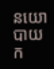នយោបាយក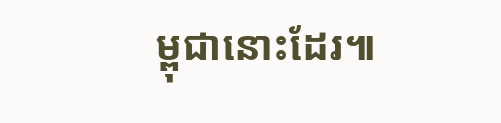ម្ពុជានោះដែរ៕